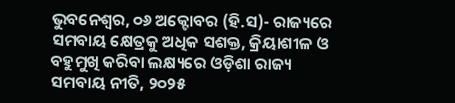ଭୁବନେଶ୍ୱର, ୦୬ ଅକ୍ଟୋବର (ହି.ସ)- ରାଜ୍ୟରେ ସମବାୟ କ୍ଷେତ୍ରକୁ ଅଧିକ ସଶକ୍ତ, କ୍ରିୟାଶୀଳ ଓ ବହୁମୁଖି କରିବା ଲକ୍ଷ୍ୟରେ ଓଡ଼ିଶା ରାଜ୍ୟ ସମବାୟ ନୀତି, ୨୦୨୫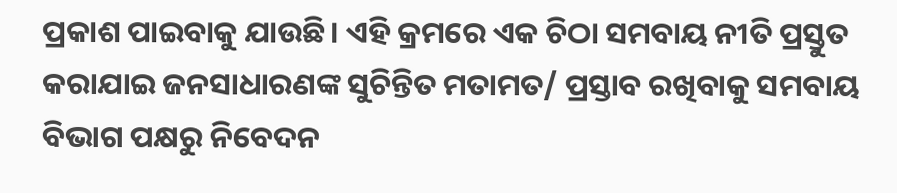ପ୍ରକାଶ ପାଇବାକୁ ଯାଉଛି। ଏହି କ୍ରମରେ ଏକ ଚିଠା ସମବାୟ ନୀତି ପ୍ରସ୍ତୁତ କରାଯାଇ ଜନସାଧାରଣଙ୍କ ସୁଚିନ୍ତିତ ମତାମତ/ ପ୍ରସ୍ତାବ ରଖିବାକୁ ସମବାୟ ବିଭାଗ ପକ୍ଷରୁ ନିବେଦନ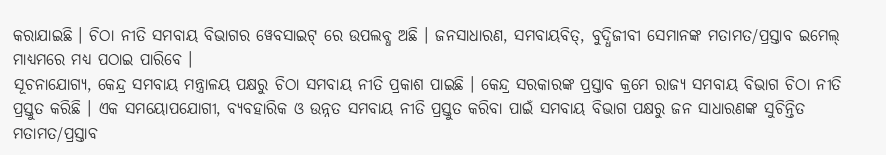କରାଯାଇଛି । ଚିଠା ନୀତି ସମବାୟ ବିଭାଗର ୱେବସାଇଟ୍ ରେ ଉପଲବ୍ଧ ଅଛି । ଜନସାଧାରଣ, ସମବାୟବିତ୍, ବୁଦ୍ଧିଜୀବୀ ସେମାନଙ୍କ ମତାମତ/ପ୍ରସ୍ତାବ ଇମେଲ୍ ମାଧ୍ୟମରେ ମଧ୍ୟ ପଠାଇ ପାରିବେ ।
ସୂଚନାଯୋଗ୍ୟ, କେନ୍ଦ୍ର ସମବାୟ ମନ୍ତ୍ରାଳୟ ପକ୍ଷରୁ ଚିଠା ସମବାୟ ନୀତି ପ୍ରକାଶ ପାଇଛି । କେନ୍ଦ୍ର ସରକାରଙ୍କ ପ୍ରସ୍ତାବ କ୍ରମେ ରାଜ୍ୟ ସମବାୟ ବିଭାଗ ଚିଠା ନୀତି ପ୍ରସ୍ତୁତ କରିଛି । ଏକ ସମୟୋପଯୋଗୀ, ବ୍ୟବହାରିକ ଓ ଉନ୍ନତ ସମବାୟ ନୀତି ପ୍ରସ୍ତୁତ କରିବା ପାଇଁ ସମବାୟ ବିଭାଗ ପକ୍ଷରୁ ଜନ ସାଧାରଣଙ୍କ ସୁଚିନ୍ତିତ ମତାମତ/ପ୍ରସ୍ତାବ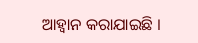ଆହ୍ୱାନ କରାଯାଇଛି ।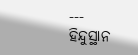---
ହିନ୍ଦୁସ୍ଥାନ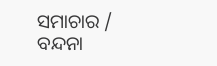ସମାଚାର / ବନ୍ଦନା